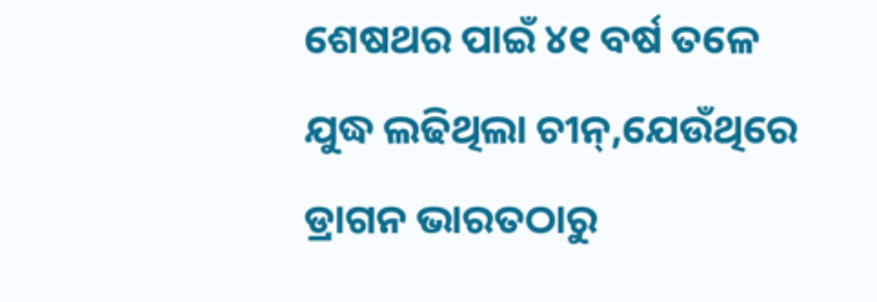ଶେଷଥର ପାଇଁ ୪୧ ବର୍ଷ ତଳେ ଯୁଦ୍ଧ ଲଢିଥିଲା ଚୀନ୍,ଯେଉଁଥିରେ ଡ୍ରାଗନ ଭାରତଠାରୁ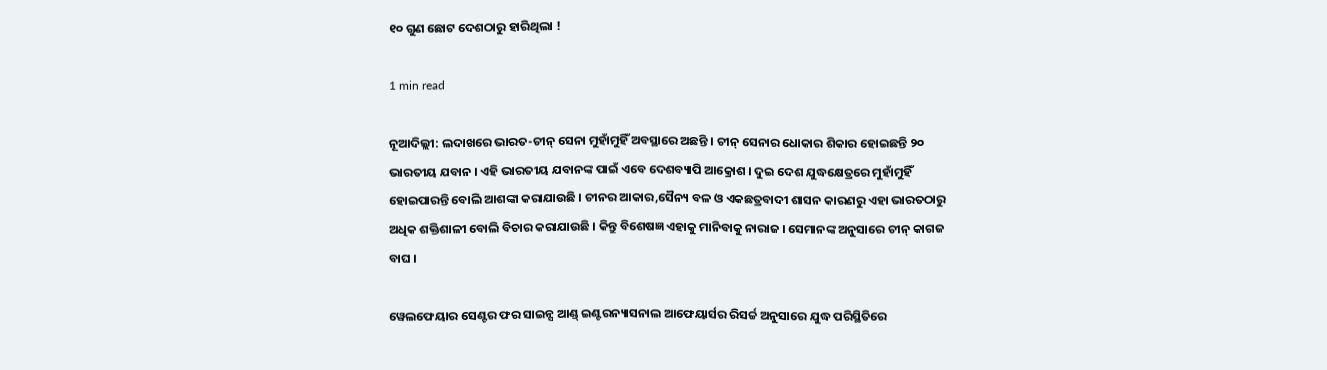୧୦ ଗୁଣ ଛୋଟ ଦେଶଠାରୁ ହାରିଥିଲା !

1 min read

ନୂଆଦିଲ୍ଲୀ: ଲଦାଖରେ ଭାରତ-ଚୀନ୍ ସେନା ମୁହାଁମୁହିଁ ଅବସ୍ଥାରେ ଅଛନ୍ତି । ଚୀନ୍ ସେନାର ଧୋକାର ଶିକାର ହୋଇଛନ୍ତି ୨୦ ଭାରତୀୟ ଯବାନ । ଏହି ଭାରତୀୟ ଯବାନଙ୍କ ପାଇଁ ଏବେ ଦେଶବ୍ୟାପି ଆକ୍ରୋଶ । ଦୁଇ ଦେଶ ଯୁଦ୍ଧକ୍ଷେତ୍ରରେ ମୁହାଁମୁହିଁ ହୋଇପାରନ୍ତି ବୋଲି ଆଶଙ୍କା କରାଯାଉଛି । ଚୀନର ଆକାର,ସୈନ୍ୟ ବଳ ଓ ଏକଛତ୍ରବାଦୀ ଶାସନ କାରଣରୁ ଏହା ଭାରତଠାରୁ ଅଧିକ ଶକ୍ତିଶାଳୀ ବୋଲି ବିଚାର କରାଯାଉଛି । କିନ୍ତୁ ବିଶେଷଜ୍ଞ ଏହାକୁ ମାନିବାକୁ ନାରାଜ । ସେମାନଙ୍କ ଅନୁସାରେ ଚୀନ୍ କାଗଜ ବାଘ ।

ୱେଲଫେୟାର ସେଣ୍ଟର ଫର ସାଇନ୍ସ ଆଣ୍ଡ୍ ଇଣ୍ଟରନ୍ୟାସନାଲ ଆଫେୟାର୍ସର ରିସର୍ଚ୍ଚ ଅନୁସାରେ ଯୁଦ୍ଧ ପରିସ୍ଥିତିରେ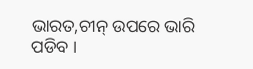ଭାରତ,ଚୀନ୍ ଉପରେ ଭାରି ପଡିବ ।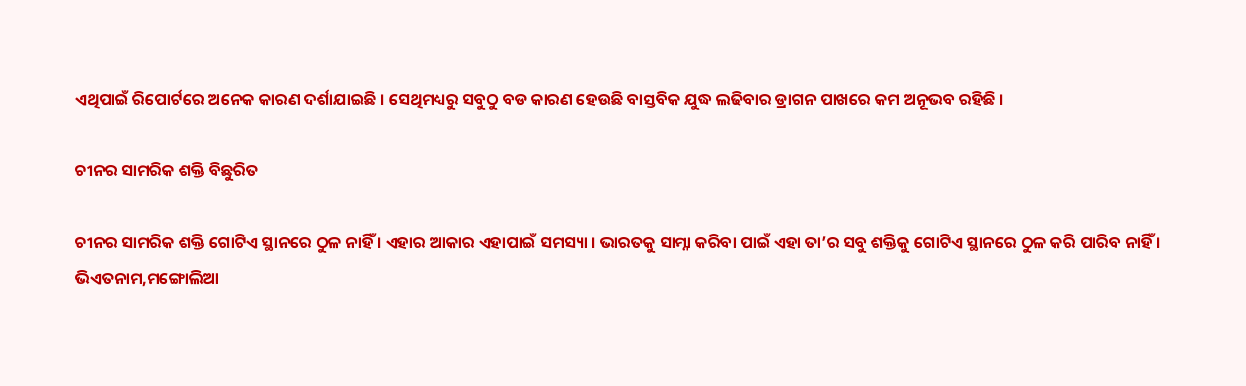ଏଥିପାଇଁ ରିପୋର୍ଟରେ ଅନେକ କାରଣ ଦର୍ଶାଯାଇଛି । ସେଥିମଧ୍ୟରୁ ସବୁଠୁ ବଡ କାରଣ ହେଉଛି ବାସ୍ତବିକ ଯୁଦ୍ଧ ଲଢିବାର ଡ୍ରାଗନ ପାଖରେ କମ ଅନୂଭବ ରହିଛି ।

ଚୀନର ସାମରିକ ଶକ୍ତି ବିଛୁରିତ

ଚୀନର ସାମରିକ ଶକ୍ତି ଗୋଟିଏ ସ୍ଥାନରେ ଠୁଳ ନାହିଁ । ଏହାର ଆକାର ଏହାପାଇଁ ସମସ୍ୟା । ଭାରତକୁ ସାମ୍ନା କରିବା ପାଇଁ ଏହା ତା’ର ସବୁ ଶକ୍ତିକୁ ଗୋଟିଏ ସ୍ଥାନରେ ଠୁଳ କରି ପାରିବ ନାହିଁ । ଭିଏତନାମ,ମଙ୍ଗୋଲିଆ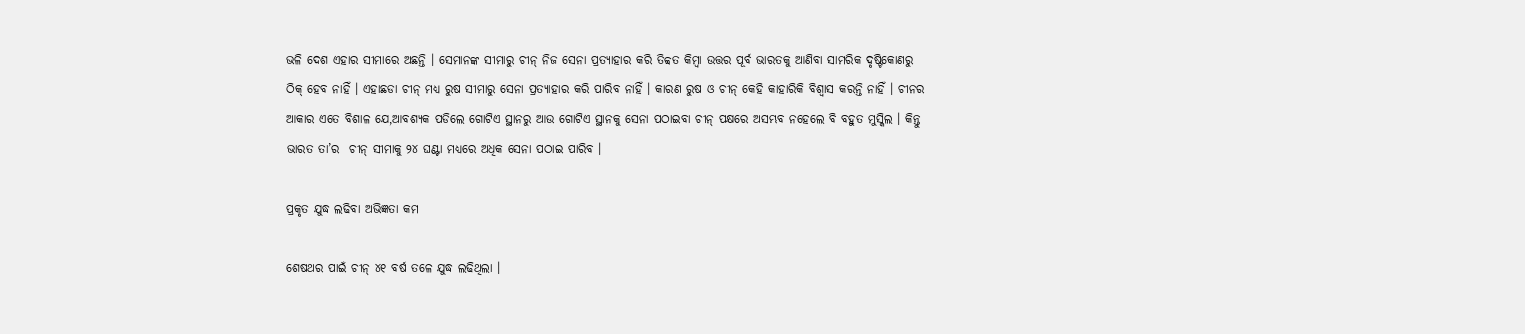ଭଳି ଦେଶ ଏହାର ସୀମାରେ ଅଛନ୍ତି । ସେମାନଙ୍କ ସୀମାରୁ ଚୀନ୍ ନିଜ ସେନା ପ୍ରତ୍ୟାହାର କରି ତିବ୍ବତ କିମ୍ବା ଉତ୍ତର ପୂର୍ବ ଭାରତକୁ ଆଣିବା ସାମରିକ ଦୃଷ୍ଟିକୋଣରୁ ଠିକ୍ ହେବ ନାହିଁ । ଏହାଛଡା ଚୀନ୍ ମଧ୍ୟ ରୁଷ ସୀମାରୁ ସେନା ପ୍ରତ୍ୟାହାର କରି ପାରିବ ନାହିଁ । କାରଣ ରୁଷ ଓ ଚୀନ୍ କେହି କାହାରିକି ବିଶ୍ୱାସ କରନ୍ତି ନାହିଁ । ଚୀନର ଆକାର ଏତେ ବିଶାଳ ଯେ,ଆବଶ୍ୟକ ପଡିଲେ ଗୋଟିଏ ସ୍ଥାନରୁ ଆଉ ଗୋଟିଏ ସ୍ଥାନକୁ ସେନା ପଠାଇବା ଚୀନ୍ ପକ୍ଷରେ ଅସମ୍ଭବ ନହେଲେ ବି ବହୁତ ମୁସ୍କିଲ । କିନ୍ତୁ ଭାରତ ତା’ର  ଚୀନ୍ ସୀମାକୁ ୨୪ ଘଣ୍ଟା ମଧ୍ୟରେ ଅଧିକ ସେନା ପଠାଇ ପାରିବ ।

ପ୍ରକୃତ ଯୁଦ୍ଧ ଲଢିବା ଅଭିଜ୍ଞତା କମ

ଶେଷଥର ପାଇଁ ଚୀନ୍ ୪୧ ବର୍ଷ ତଳେ ଯୁଦ୍ଧ ଲଢିଥିଲା ।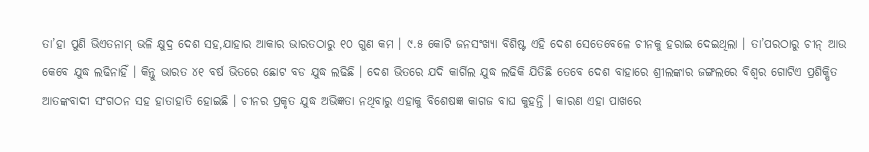ତା’ହା ପୁଣି ଭିଏତନାମ୍ ଭଳି କ୍ଷୁଦ୍ର ଦେଶ ସହ,ଯାହାର ଆକାର ଭାରତଠାରୁ ୧୦ ଗୁଣ କମ । ୯.୫ କୋଟି ଜନସଂଖ୍ୟା ବିଶିଷ୍ଟ ଏହି ଦେଶ ସେତେବେଳେ ଚୀନକୁ ହରାଇ ଦେଇଥିଲା । ତା’ପରଠାରୁ ଚୀନ୍ ଆଉ କେବେ ଯୁଦ୍ଧ ଲଢିନାହିଁ । କିନ୍ତୁ ଭାରତ ୪୧ ବର୍ଷ ଭିତରେ ଛୋଟ ବଡ ଯୁଦ୍ଧ ଲଢିଛି । ଦେଶ ଭିତରେ ଯଦି କାର୍ଗିଲ ଯୁଦ୍ଧ ଲଢିକି ଯିତିଛି ତେବେ ଦେଶ ବାହାରେ ଶ୍ରୀଲଙ୍କାର ଜଙ୍ଗଲରେ ବିଶ୍ୱର ଗୋଟିଏ ପ୍ରଶିକ୍ଷିତ ଆତଙ୍କବାଦୀ ସଂଗଠନ ସହ ହାତାହାତି ହୋଇଛି । ଚୀନର ପ୍ରକୃତ ଯୁଦ୍ଧ ଅଭିଜ୍ଞତା ନଥିବାରୁ ଏହାକୁ ବିଶେଷଜ୍ଞ କାଗଜ ବାଘ କୁହନ୍ତି । କାରଣ ଏହା ପାଖରେ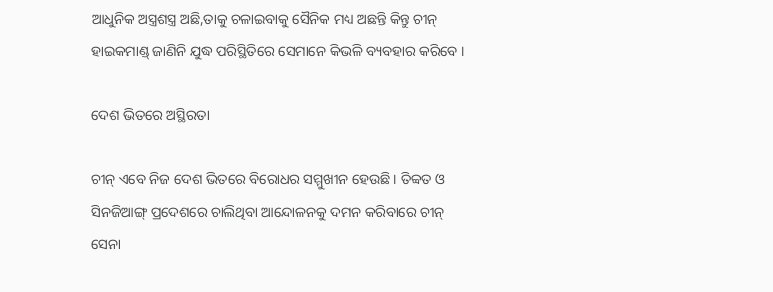ଆଧୁନିକ ଅସ୍ତ୍ରଶସ୍ତ୍ର ଅଛି,ତାକୁ ଚଳାଇବାକୁ ସୈନିକ ମଧ୍ୟ ଅଛନ୍ତି କିନ୍ତୁ ଚୀନ୍ ହାଇକମାଣ୍ଡ୍ ଜାଣିନି ଯୁଦ୍ଧ ପରିସ୍ଥିତିରେ ସେମାନେ କିଭଳି ବ୍ୟବହାର କରିବେ ।

ଦେଶ ଭିତରେ ଅସ୍ଥିରତା

ଚୀନ୍ ଏବେ ନିଜ ଦେଶ ଭିତରେ ବିରୋଧର ସମ୍ମୁଖୀନ ହେଉଛି । ତିବ୍ବତ ଓ ସିନଜିଆଙ୍ଗ୍ ପ୍ରଦେଶରେ ଚାଲିଥିବା ଆନ୍ଦୋଳନକୁ ଦମନ କରିବାରେ ଚୀନ୍ ସେନା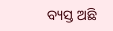ବ୍ୟସ୍ତ ଅଛି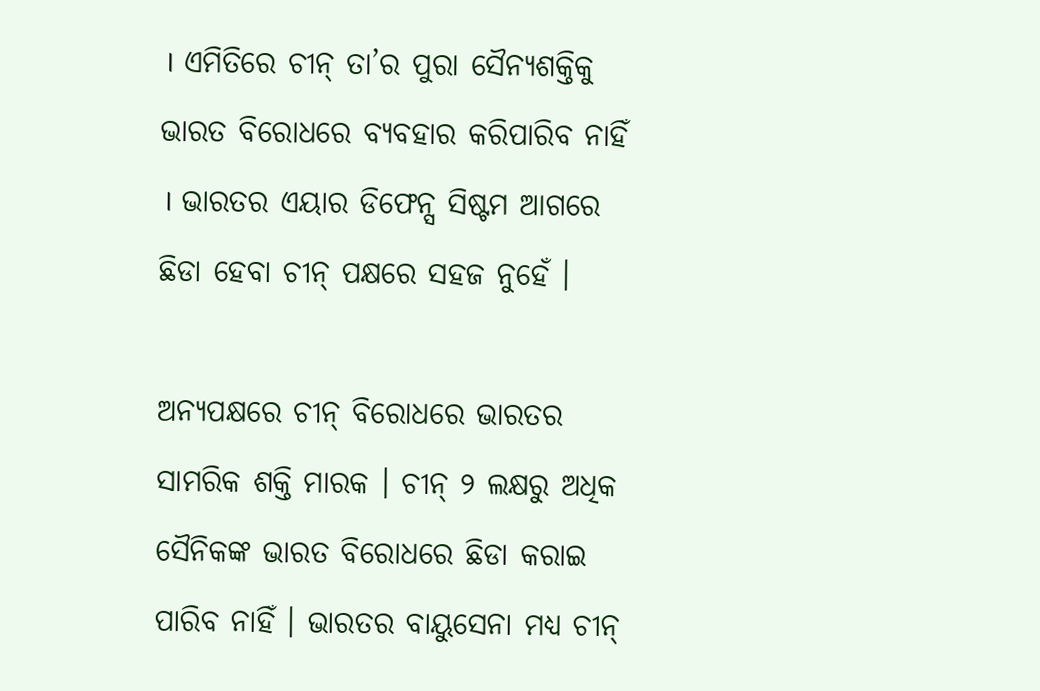। ଏମିତିରେ ଚୀନ୍ ତା’ର ପୁରା ସୈନ୍ୟଶକ୍ତିକୁ ଭାରତ ବିରୋଧରେ ବ୍ୟବହାର କରିପାରିବ ନାହିଁ । ଭାରତର ଏୟାର ଡିଫେନ୍ସ ସିଷ୍ଟମ ଆଗରେ ଛିଡା ହେବା ଚୀନ୍ ପକ୍ଷରେ ସହଜ ନୁହେଁ ।

ଅନ୍ୟପକ୍ଷରେ ଚୀନ୍ ବିରୋଧରେ ଭାରତର ସାମରିକ ଶକ୍ତି ମାରକ । ଚୀନ୍ ୨ ଲକ୍ଷରୁ ଅଧିକ ସୈନିକଙ୍କ ଭାରତ ବିରୋଧରେ ଛିଡା କରାଇ ପାରିବ ନାହିଁ । ଭାରତର ବାୟୁସେନା ମଧ୍ୟ ଚୀନ୍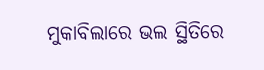ମୁକାବିଲାରେ ଭଲ ସ୍ଥିତିରେ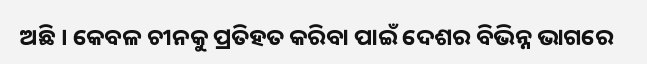ଅଛି । କେବଳ ଚୀନକୁ ପ୍ରତିହତ କରିବା ପାଇଁ ଦେଶର ବିଭିନ୍ନ ଭାଗରେ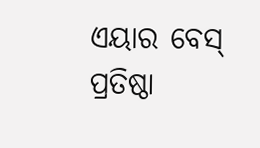ଏୟାର ବେସ୍ ପ୍ରତିଷ୍ଠା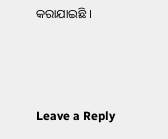କରାଯାଇଛି ।



Leave a Reply